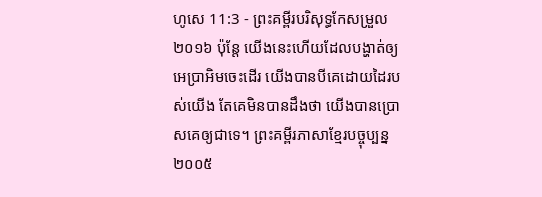ហូសេ 11:3 - ព្រះគម្ពីរបរិសុទ្ធកែសម្រួល ២០១៦ ប៉ុន្តែ យើងនេះហើយដែលបង្ហាត់ឲ្យអេប្រាអិមចេះដើរ យើងបានបីគេដោយដៃរបស់យើង តែគេមិនបានដឹងថា យើងបានប្រោសគេឲ្យជាទេ។ ព្រះគម្ពីរភាសាខ្មែរបច្ចុប្បន្ន ២០០៥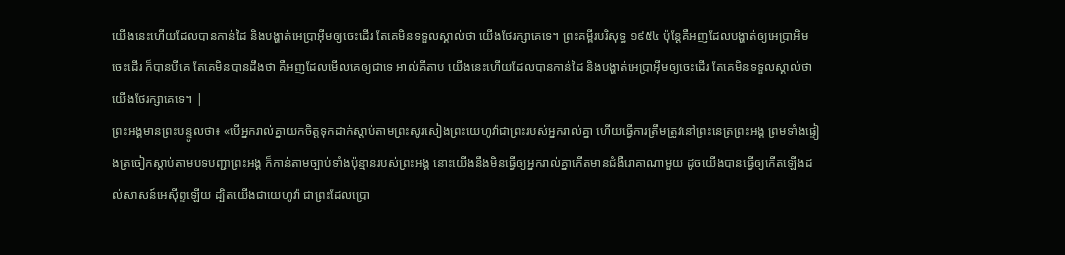យើងនេះហើយដែលបានកាន់ដៃ និងបង្ហាត់អេប្រាអ៊ីមឲ្យចេះដើរ តែគេមិនទទួលស្គាល់ថា យើងថែរក្សាគេទេ។ ព្រះគម្ពីរបរិសុទ្ធ ១៩៥៤ ប៉ុន្តែគឺអញដែលបង្ហាត់ឲ្យអេប្រាអិមចេះដើរ ក៏បានបីគេ តែគេមិនបានដឹងថា គឺអញដែលមើលគេឲ្យជាទេ អាល់គីតាប យើងនេះហើយដែលបានកាន់ដៃ និងបង្ហាត់អេប្រាអ៊ីមឲ្យចេះដើរ តែគេមិនទទួលស្គាល់ថា យើងថែរក្សាគេទេ។ |
ព្រះអង្គមានព្រះបន្ទូលថា៖ «បើអ្នករាល់គ្នាយកចិត្តទុកដាក់ស្តាប់តាមព្រះសូរសៀងព្រះយេហូវ៉ាជាព្រះរបស់អ្នករាល់គ្នា ហើយធ្វើការត្រឹមត្រូវនៅព្រះនេត្រព្រះអង្គ ព្រមទាំងផ្ទៀងត្រចៀកស្តាប់តាមបទបញ្ជាព្រះអង្គ ក៏កាន់តាមច្បាប់ទាំងប៉ុន្មានរបស់ព្រះអង្គ នោះយើងនឹងមិនធ្វើឲ្យអ្នករាល់គ្នាកើតមានជំងឺរោគាណាមួយ ដូចយើងបានធ្វើឲ្យកើតឡើងដល់សាសន៍អេស៊ីព្ទឡើយ ដ្បិតយើងជាយេហូវ៉ា ជាព្រះដែលប្រោ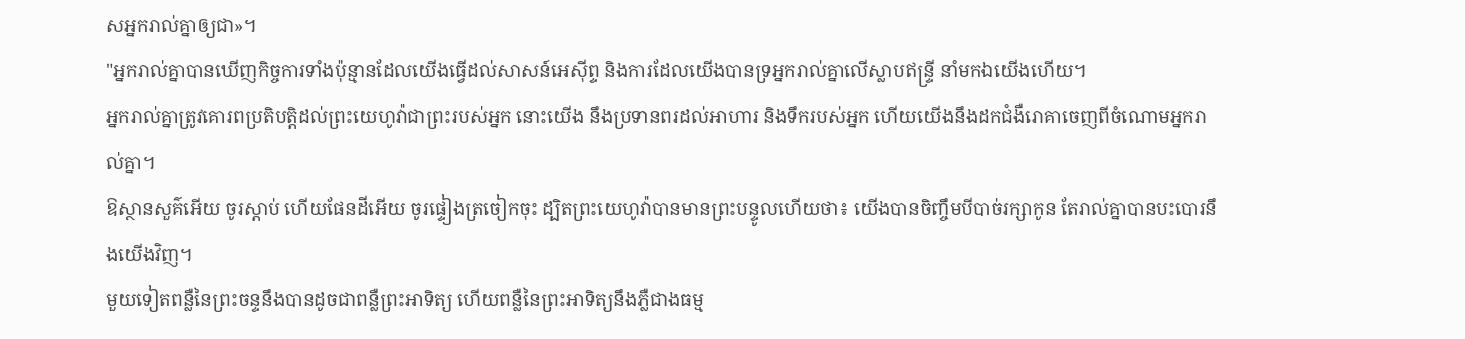សអ្នករាល់គ្នាឲ្យជា»។
"អ្នករាល់គ្នាបានឃើញកិច្ចការទាំងប៉ុន្មានដែលយើងធ្វើដល់សាសន៍អេស៊ីព្ទ និងការដែលយើងបានទ្រអ្នករាល់គ្នាលើស្លាបឥន្ទ្រី នាំមកឯយើងហើយ។
អ្នករាល់គ្នាត្រូវគោរពប្រតិបត្តិដល់ព្រះយេហូវ៉ាជាព្រះរបស់អ្នក នោះយើង នឹងប្រទានពរដល់អាហារ និងទឹករបស់អ្នក ហើយយើងនឹងដកជំងឺរោគាចេញពីចំណោមអ្នករាល់គ្នា។
ឱស្ថានសួគ៌អើយ ចូរស្តាប់ ហើយផែនដីអើយ ចូរផ្ទៀងត្រចៀកចុះ ដ្បិតព្រះយេហូវ៉ាបានមានព្រះបន្ទូលហើយថា៖ យើងបានចិញ្ចឹមបីបាច់រក្សាកូន តែរាល់គ្នាបានបះបោរនឹងយើងវិញ។
មួយទៀតពន្លឺនៃព្រះចន្ទនឹងបានដូចជាពន្លឺព្រះអាទិត្យ ហើយពន្លឺនៃព្រះអាទិត្យនឹងភ្លឺជាងធម្ម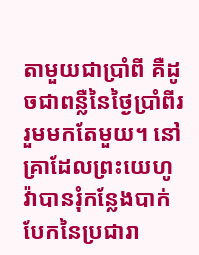តាមួយជាប្រាំពី គឺដូចជាពន្លឺនៃថ្ងៃប្រាំពីររួមមកតែមួយ។ នៅគ្រាដែលព្រះយេហូវ៉ាបានរុំកន្លែងបាក់បែកនៃប្រជារា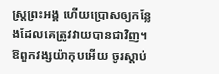ស្ត្រព្រះអង្គ ហើយប្រោសឲ្យកន្លែងដែលគេត្រូវវាយបានជាវិញ។
ឱពួកវង្សយ៉ាកុបអើយ ចូរស្តាប់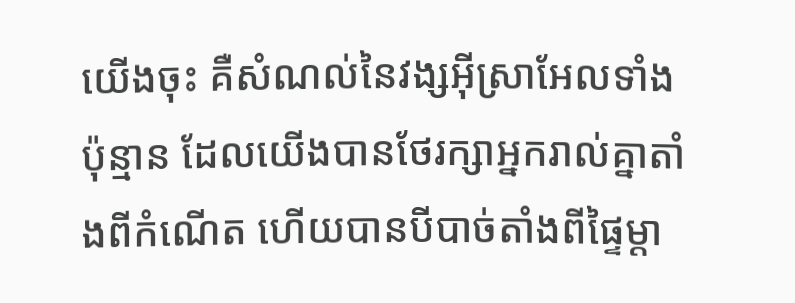យើងចុះ គឺសំណល់នៃវង្សអ៊ីស្រាអែលទាំងប៉ុន្មាន ដែលយើងបានថែរក្សាអ្នករាល់គ្នាតាំងពីកំណើត ហើយបានបីបាច់តាំងពីផ្ទៃម្តា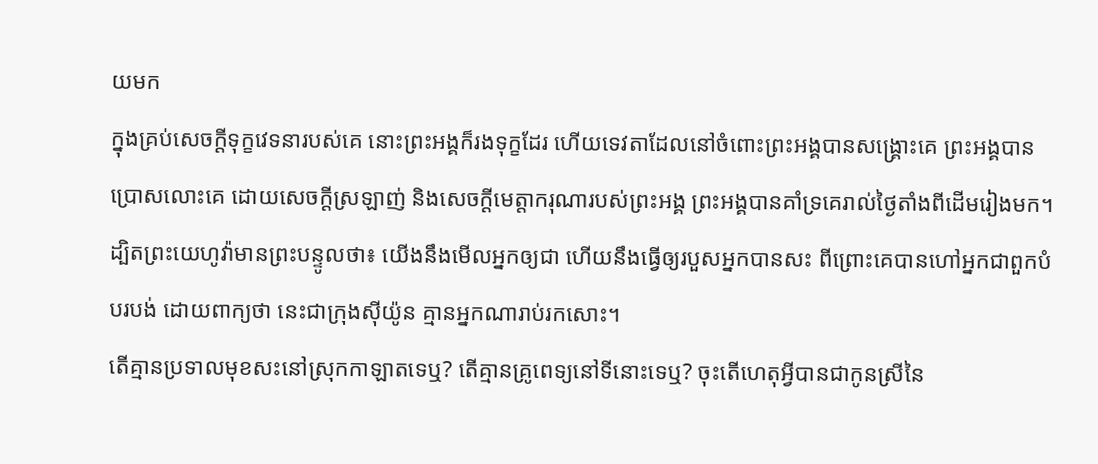យមក
ក្នុងគ្រប់សេចក្ដីទុក្ខវេទនារបស់គេ នោះព្រះអង្គក៏រងទុក្ខដែរ ហើយទេវតាដែលនៅចំពោះព្រះអង្គបានសង្គ្រោះគេ ព្រះអង្គបានប្រោសលោះគេ ដោយសេចក្ដីស្រឡាញ់ និងសេចក្ដីមេត្តាករុណារបស់ព្រះអង្គ ព្រះអង្គបានគាំទ្រគេរាល់ថ្ងៃតាំងពីដើមរៀងមក។
ដ្បិតព្រះយេហូវ៉ាមានព្រះបន្ទូលថា៖ យើងនឹងមើលអ្នកឲ្យជា ហើយនឹងធ្វើឲ្យរបួសអ្នកបានសះ ពីព្រោះគេបានហៅអ្នកជាពួកបំបរបង់ ដោយពាក្យថា នេះជាក្រុងស៊ីយ៉ូន គ្មានអ្នកណារាប់រកសោះ។
តើគ្មានប្រទាលមុខសះនៅស្រុកកាឡាតទេឬ? តើគ្មានគ្រូពេទ្យនៅទីនោះទេឬ? ចុះតើហេតុអ្វីបានជាកូនស្រីនៃ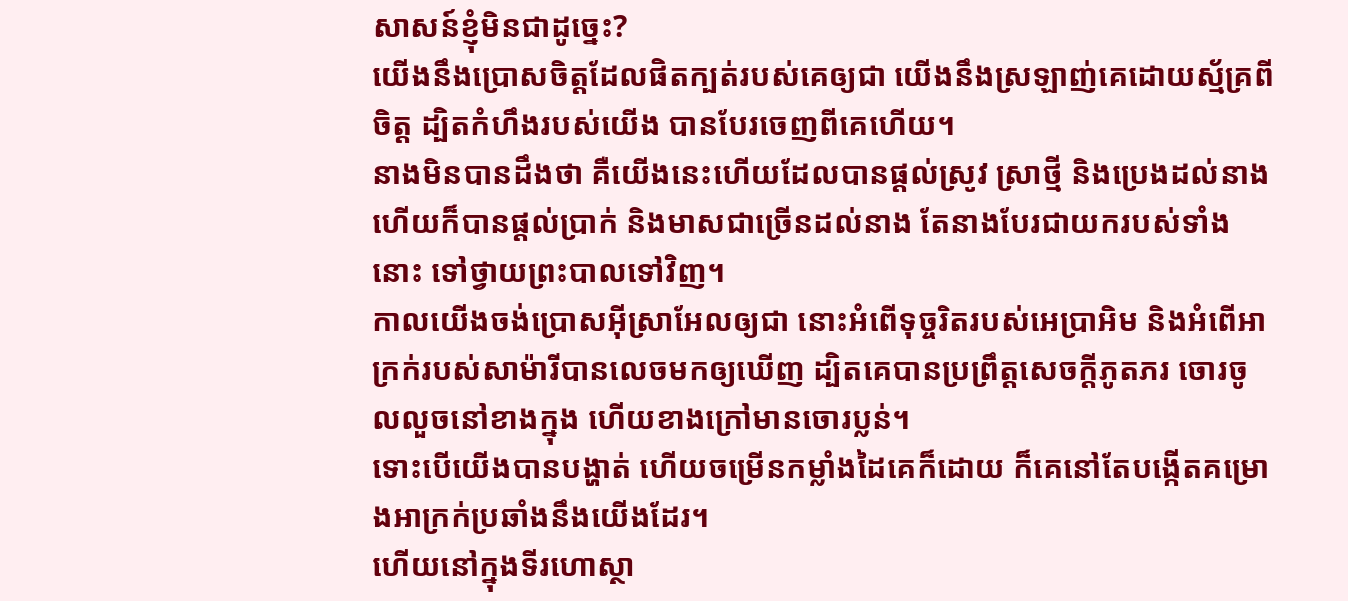សាសន៍ខ្ញុំមិនជាដូច្នេះ?
យើងនឹងប្រោសចិត្តដែលផិតក្បត់របស់គេឲ្យជា យើងនឹងស្រឡាញ់គេដោយស្ម័គ្រពីចិត្ត ដ្បិតកំហឹងរបស់យើង បានបែរចេញពីគេហើយ។
នាងមិនបានដឹងថា គឺយើងនេះហើយដែលបានផ្ដល់ស្រូវ ស្រាថ្មី និងប្រេងដល់នាង ហើយក៏បានផ្ដល់ប្រាក់ និងមាសជាច្រើនដល់នាង តែនាងបែរជាយករបស់ទាំងនោះ ទៅថ្វាយព្រះបាលទៅវិញ។
កាលយើងចង់ប្រោសអ៊ីស្រាអែលឲ្យជា នោះអំពើទុច្ចរិតរបស់អេប្រាអិម និងអំពើអាក្រក់របស់សាម៉ារីបានលេចមកឲ្យឃើញ ដ្បិតគេបានប្រព្រឹត្តសេចក្ដីភូតភរ ចោរចូលលួចនៅខាងក្នុង ហើយខាងក្រៅមានចោរប្លន់។
ទោះបើយើងបានបង្ហាត់ ហើយចម្រើនកម្លាំងដៃគេក៏ដោយ ក៏គេនៅតែបង្កើតគម្រោងអាក្រក់ប្រឆាំងនឹងយើងដែរ។
ហើយនៅក្នុងទីរហោស្ថា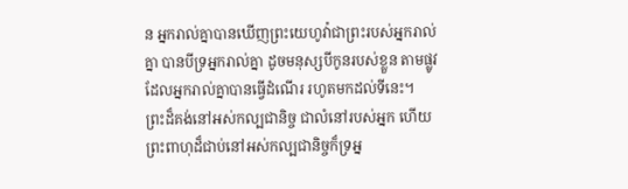ន អ្នករាល់គ្នាបានឃើញព្រះយេហូវ៉ាជាព្រះរបស់អ្នករាល់គ្នា បានបីទ្រអ្នករាល់គ្នា ដូចមនុស្សបីកូនរបស់ខ្លួន តាមផ្លូវដែលអ្នករាល់គ្នាបានធ្វើដំណើរ រហូតមកដល់ទីនេះ។
ព្រះដ៏គង់នៅអស់កល្បជានិច្ច ជាលំនៅរបស់អ្នក ហើយព្រះពាហុដ៏ជាប់នៅអស់កល្បជានិច្ចក៏ទ្រអ្ន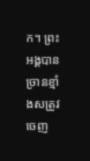ក។ ព្រះអង្គបានច្រានខ្មាំងសត្រូវចេញ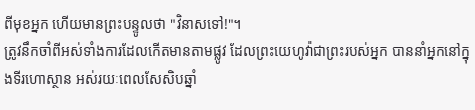ពីមុខអ្នក ហើយមានព្រះបន្ទូលថា "វិនាសទៅ!"។
ត្រូវនឹកចាំពីអស់ទាំងការដែលកើតមានតាមផ្លូវ ដែលព្រះយេហូវ៉ាជាព្រះរបស់អ្នក បាននាំអ្នកនៅក្នុងទីរហោស្ថាន អស់រយៈពេលសែសិបឆ្នាំ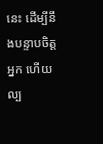នេះ ដើម្បីនឹងបន្ទាបចិត្តអ្នក ហើយល្ប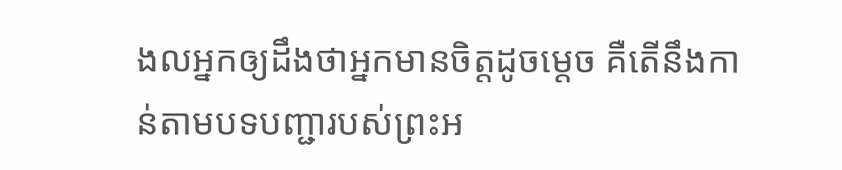ងលអ្នកឲ្យដឹងថាអ្នកមានចិត្តដូចម្ដេច គឺតើនឹងកាន់តាមបទបញ្ជារបស់ព្រះអ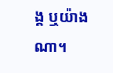ង្គ ឬយ៉ាងណា។